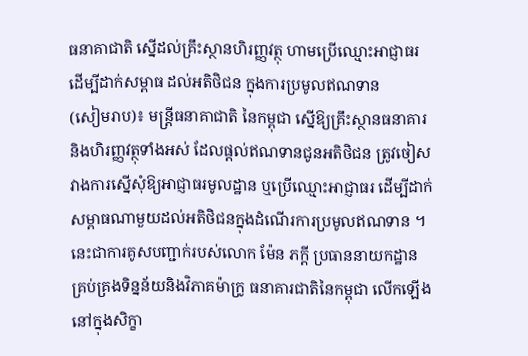ធនាគាជាតិ ស្នើដល់គ្រឹះស្ថានហិរញ្ញវត្ថុ ហាមប្រើឈ្មោះអាជ្ញាធរ ដើម្បីដាក់សម្ពាធ ដល់អតិថិជន ក្នុងការប្រមូលឥណទាន
(សៀមរាប)៖ មន្រ្តីធនាគាជាតិ នៃកម្ពុជា ស្នើឱ្យគ្រឹះស្ថានធនាគារ និងហិរញ្ញវត្ថុទាំងអស់ ដែលផ្តល់ឥណទានជូនអតិថិជន ត្រូវចៀសវាងការស្នើសុំឱ្យអាជ្ញាធរមូលដ្ឋាន ឬប្រើឈ្មោះអាជ្ញាធរ ដើម្បីដាក់សម្ពាធណាមួយដល់អតិថិជនក្នុងដំណើរការប្រមូលឥណទាន ។
នេះជាការគូសបញ្ជាក់របស់លោក ម៉ែន ភក្តី ប្រធាននាយកដ្ឋាន គ្រប់គ្រងទិន្នន័យនិងវិភាគម៉ាក្រូ ធនាគារជាតិនៃកម្ពុជា លើកឡើង នៅក្នុងសិក្ខា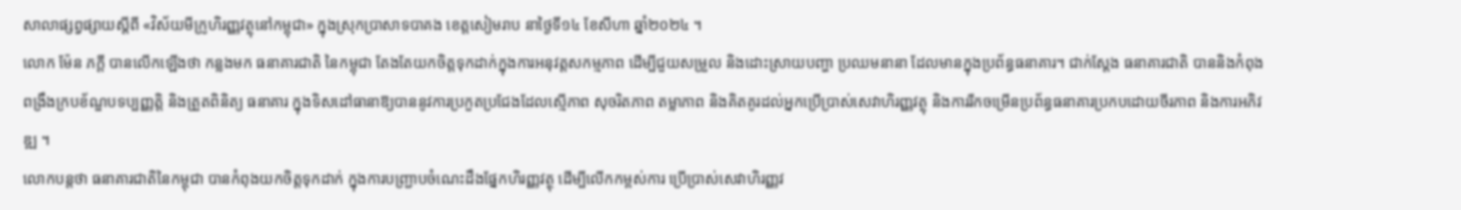សាលាផ្សព្វផ្សាយស្តីពី «វិស័យមីក្រូហិរញ្ញវត្ថុនៅកម្ពុជា» ក្នុងស្រុកប្រាសាទបាគង ខេត្តសៀមរាប នាថ្ងៃទី១៤ ខែសីហា ឆ្នាំ២០២៤ ។
លោក ម៉ែន ភក្តី បានលើកឡើងថា កន្លងមក ធនាគារជាតិ នៃកម្ពុជា តែងតែយកចិត្តទុកដាក់ក្នុងការអនុវត្តសកម្មភាព ដើម្បីជួយសម្រួល និងដោះស្រាយបញ្ហា ប្រឈមនានា ដែលមានក្នុងប្រព័ន្ធធនាគារ។ ជាក់ស្ដែង ធនាគារជាតិ បាននិងកំពុងពង្រឹងក្របខ័ណ្ឌបទប្បញ្ញត្តិ និងត្រួតពិនិត្យ ធនាគារ ក្នុងទិសដៅធានាឱ្យបាននូវការប្រកួតប្រជែងដែលស្មើភាព សុចរិតភាព តម្លាភាព និងគិតគូរដល់អ្នកប្រើប្រាស់សេវាហិរញ្ញវត្ថុ និងការរីកចម្រើនប្រព័ន្ធធនាគារប្រកបដោយចីរភាព និងការអភិវឌ្ឍ ។
លោកបន្តថា ធនាគារជាតិនៃកម្ពុជា បានកំពុងយកចិត្តទុកដាក់ ក្នុងការបញ្ជ្រាបចំណេះដឹងផ្នែកហិរញ្ញវត្ថុ ដើម្បីលើកកម្ពស់ការ ប្រើប្រាស់សេវាហិរញ្ញវ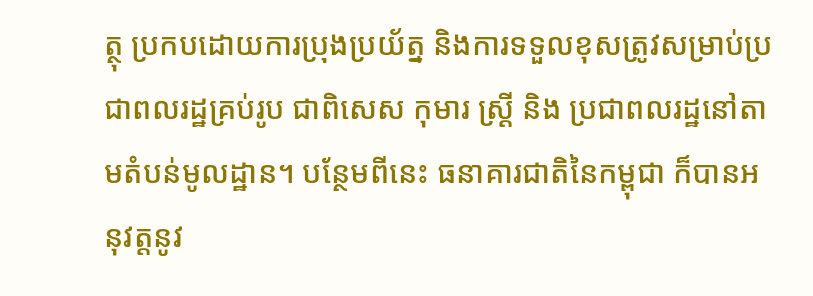ត្ថុ ប្រកបដោយការប្រុងប្រយ័ត្ន និងការទទួលខុសត្រូវសម្រាប់ប្រជាពលរដ្ឋគ្រប់រូប ជាពិសេស កុមារ ស្ត្រី និង ប្រជាពលរដ្ឋនៅតាមតំបន់មូលដ្ឋាន។ បន្ថែមពីនេះ ធនាគារជាតិនៃកម្ពុជា ក៏បានអនុវត្តនូវ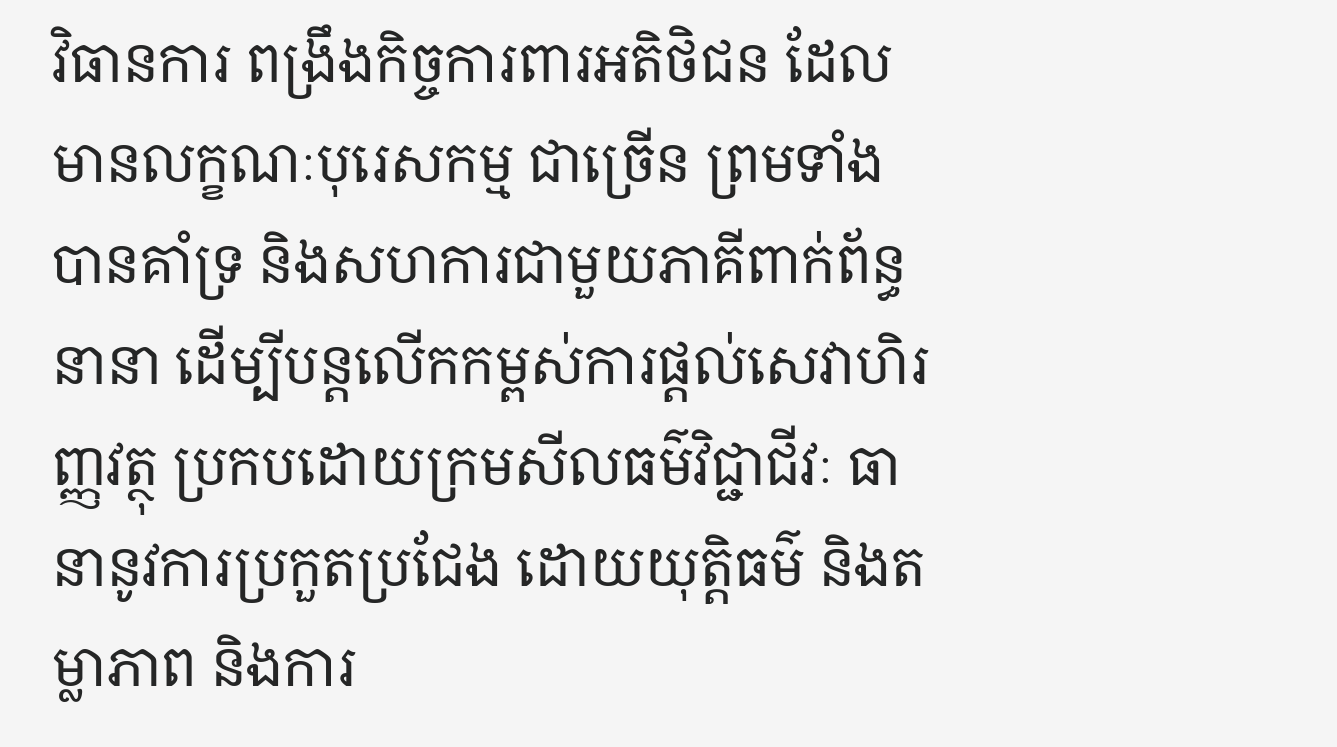វិធានការ ពង្រឹងកិច្ចការពារអតិថិជន ដែល មានលក្ខណៈបុរេសកម្ម ជាច្រើន ព្រមទាំងបានគាំទ្រ និងសហការជាមួយភាគីពាក់ព័ន្ធនានា ដើម្បីបន្តលើកកម្ពស់ការផ្តល់សេវាហិរញ្ញវត្ថុ ប្រកបដោយក្រមសីលធម៌វិជ្ជាជីវៈ ធានានូវការប្រកួតប្រជែង ដោយយុត្តិធម៌ និងតម្លាភាព និងការ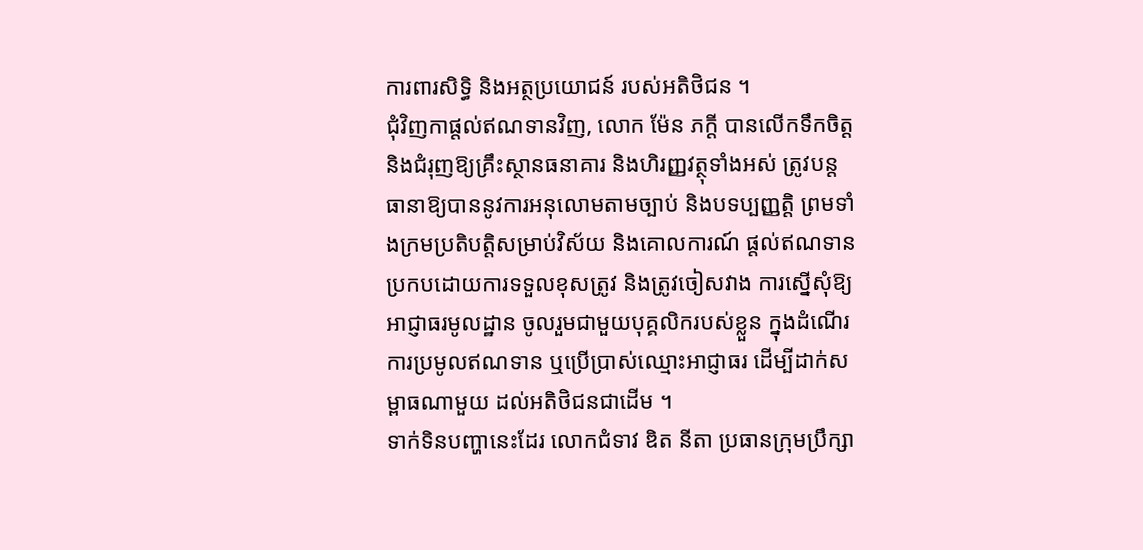ការពារសិទ្ធិ និងអត្ថប្រយោជន៍ របស់អតិថិជន ។
ជុំវិញកាផ្តល់ឥណទានវិញ, លោក ម៉ែន ភក្តី បានលើកទឹកចិត្ត និងជំរុញឱ្យគ្រឹះស្ថានធនាគារ និងហិរញ្ញវត្ថុទាំងអស់ ត្រូវបន្តធានាឱ្យបាននូវការអនុលោមតាមច្បាប់ និងបទប្បញ្ញត្តិ ព្រមទាំងក្រមប្រតិបត្តិសម្រាប់វិស័យ និងគោលការណ៍ ផ្តល់ឥណទានប្រកបដោយការទទួលខុសត្រូវ និងត្រូវចៀសវាង ការស្នើសុំឱ្យអាជ្ញាធរមូលដ្ឋាន ចូលរួមជាមួយបុគ្គលិករបស់ខ្លួន ក្នុងដំណើរការប្រមូលឥណទាន ឬប្រើប្រាស់ឈ្មោះអាជ្ញាធរ ដើម្បីដាក់សម្ពាធណាមួយ ដល់អតិថិជនជាដើម ។
ទាក់ទិនបញ្ហានេះដែរ លោកជំទាវ ឌិត នីតា ប្រធានក្រុមប្រឹក្សា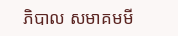ភិបាល សមាគមមី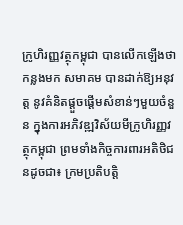ក្រូហិរញ្ញវត្ថុកម្ពុជា បានលើកឡើងថា កន្លងមក សមាគម បានដាក់ឱ្យអនុវត្ត នូវគំនិតផ្តួចផ្តើមសំខាន់ៗមួយចំនួន ក្នុងការអភិវឌ្ឍវិស័យមីក្រូហិរញ្ញវត្ថុកម្ពុជា ព្រមទាំងកិច្ចការពារអតិថិជនដូចជា៖ ក្រមប្រតិបត្តិ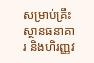សម្រាប់គ្រឹះស្ថានធនាគារ និងហិរញ្ញវ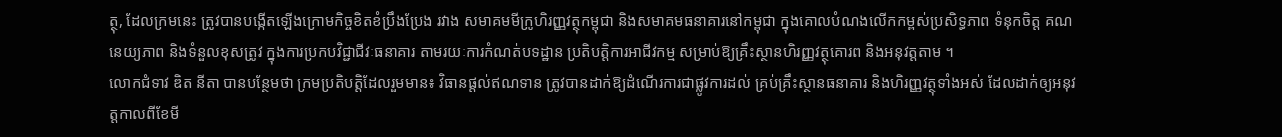ត្ថុ, ដែលក្រមនេះ ត្រូវបានបង្កើតឡើងក្រោមកិច្ចខិតខំប្រឹងប្រែង រវាង សមាគមមីក្រូហិរញ្ញវត្ថុកម្ពុជា និងសមាគមធនាគារនៅកម្ពុជា ក្នុងគោលបំណងលើកកម្ពស់ប្រសិទ្ធភាព ទំនុកចិត្ត គណនេយ្យភាព និងទំនួលខុសត្រូវ ក្នុងការប្រកបវិជ្ជាជីវៈធនាគារ តាមរយៈការកំណត់បទដ្ឋាន ប្រតិបត្តិការអាជីវកម្ម សម្រាប់ឱ្យគ្រឹះស្ថានហិរញ្ញវត្ថុគោរព និងអនុវត្តតាម ។
លោកជំទាវ ឌិត នីតា បានបន្ថែមថា ក្រមប្រតិបត្តិដែលរួមមាន៖ វិធានផ្តល់ឥណទាន ត្រូវបានដាក់ឱ្យដំណើរការជាផ្លូវការដល់ គ្រប់គ្រឹះស្ថានធនាគារ និងហិរញ្ញវត្ថុទាំងអស់ ដែលដាក់ឲ្យអនុវត្តកាលពីខែមី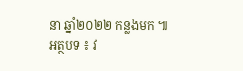នា ឆ្នាំ២០២២ កន្លងមក ៕
អត្ថបទ ៖ វ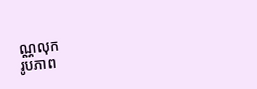ណ្ណលុក
រូបភាព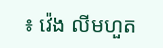៖ វ៉េង លីមហួត